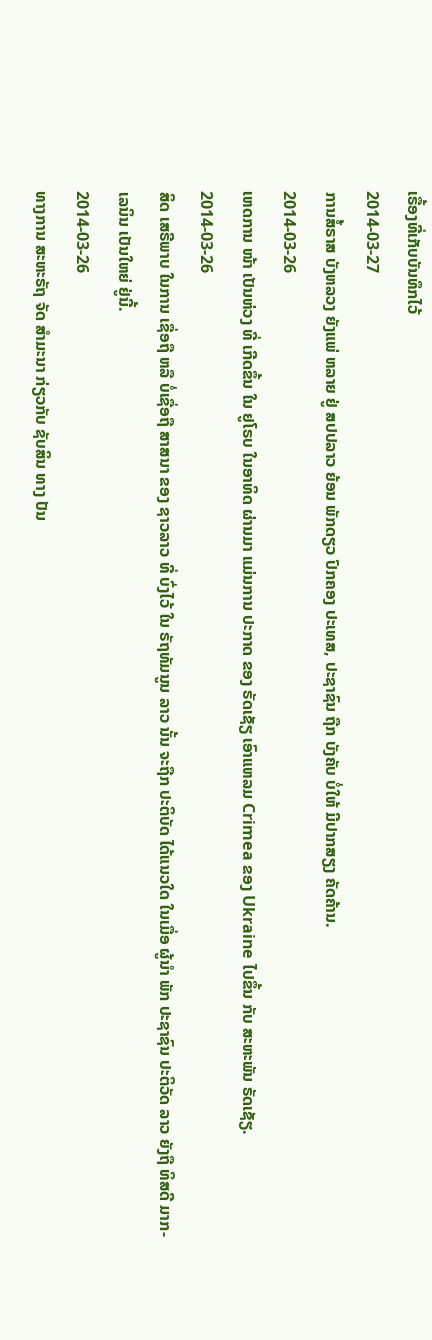ເຣື້ອງທີ່ເກັບບັນທຶກໄວ້
2014-03-27
ການສໍ້ຣາສ ບັງຫລວງ ຍັງແພ່ ຫລາຍ ຢູ່ ສປປລາວ ຍ້ອນ ພັກດຽວ ປົກຄອງ ປະເທສ, ປະຊາຊົນ ຖືກ ບັງຄັບ ບໍ່ໃຫ້ ມີປາກສຽງ ຄັດຄ້ານ.
2014-03-26
ເຫດການ ໜ້າ ເປັນຫ່ວງ ທີ່ ເກີດຂຶ້ນ ໃນ ຢູໂຣບ ໃນອາທິດ ຜ່ານມາ ແມ່ນການ ປະກາດ ຂອງ ຣັດເຊັຽ ເອົາແຫລມ Crimea ຂອງ Ukraine ໄປຂຶ້ນ ກັບ ສະຫະພັນ ຣັດເຊັຽ.
2014-03-26
ສິດ ເສຣີພາບ ໃນການ ເຊື່ອຖື ຫລື ບໍ່ເຊື່ອຖື ສາສນາ ຂອງ ຊາວລາວ ທີ່ ບົ່ງໄວ້ ໃນ ຣັຖທັມນູນ ລາວ ນັ້ນ ຈະຖືກ ປະຕິບັດ ໄດ້ແນວໃດ ໃນເມື່ອ ຜູ້ນໍາ ພັກ ປະຊາຊົນ ປະຕິວັດ ລາວ ຍັງຖື ທິສດີ ມາກ-ເລນິນ ເປັນໃຫຍ່ ຢູ່ນີ້.
2014-03-26
ທາງການ ສະຫະຣັຖ ຈັດ ສຳມະນາ ກ່ຽວກັບ ຊັບສິນ ທາງ ປັນ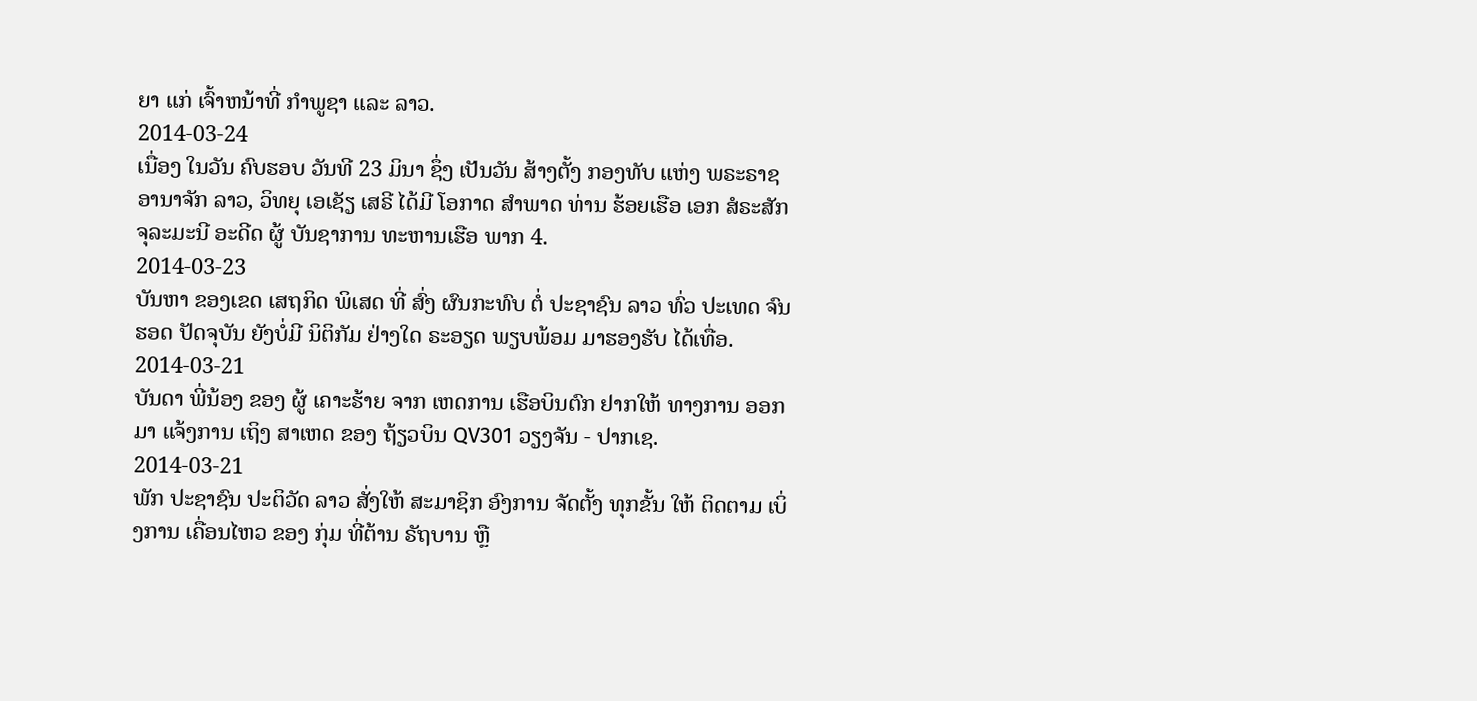ຍາ ແກ່ ເຈົ້າຫນ້າທີ່ ກຳພູຊາ ແລະ ລາວ.
2014-03-24
ເນື່ອງ ໃນວັນ ຄົບຮອບ ວັນທີ 23 ມິນາ ຊຶ່ງ ເປັນວັນ ສ້າງຕັ້ງ ກອງທັບ ແຫ່ງ ພຣະຣາຊ ອານາຈັກ ລາວ, ວິທຍຸ ເອເຊັຽ ເສຣີ ໄດ້ມີ ໂອກາດ ສໍາພາດ ທ່ານ ຮ້ອຍເຮືອ ເອກ ສໍຣະສັກ ຈຸລະມະນີ ອະດີດ ຜູ້ ບັນຊາການ ທະຫານເຮືອ ພາກ 4.
2014-03-23
ບັນຫາ ຂອງເຂດ ເສຖກິດ ພິເສດ ທີ່ ສົ່ງ ຜົນກະທົບ ຕໍ່ ປະຊາຊົນ ລາວ ທົ່ວ ປະເທດ ຈົນຮອດ ປັດຈຸບັນ ຍັງບໍ່ມີ ນິຕິກັມ ຢ່າງໃດ ຣະອຽດ ພຽບພ້ອມ ມາຮອງຮັບ ໄດ້ເທື່ອ.
2014-03-21
ບັນດາ ພີ່ນ້ອງ ຂອງ ຜູ້ ເຄາະຮ້າຍ ຈາກ ເຫດການ ເຮືອບິນຕົກ ຢາກໃຫ້ ທາງການ ອອກມາ ແຈ້ງການ ເຖິງ ສາເຫດ ຂອງ ຖ້ຽວບິນ QV301 ວຽງຈັນ - ປາກເຊ.
2014-03-21
ພັກ ປະຊາຊົນ ປະຕິວັດ ລາວ ສັ່ງໃຫ້ ສະມາຊິກ ອົງການ ຈັດຕັ້ງ ທຸກຂັ້ນ ໃຫ້ ຕິດຕາມ ເບິ່ງການ ເຄື່ອນໄຫວ ຂອງ ກຸ່ມ ທີ່ຕ້ານ ຣັຖບານ ຫຼື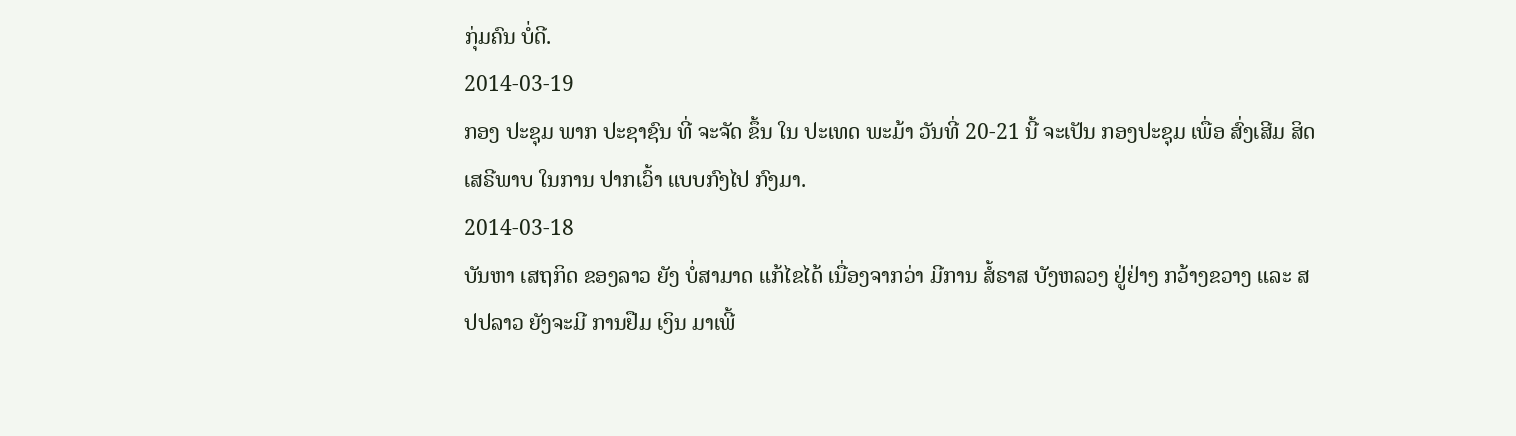ກຸ່ມຄົນ ບໍ່ດີ.
2014-03-19
ກອງ ປະຊຸມ ພາກ ປະຊາຊົນ ທີ່ ຈະຈັດ ຂຶ້ນ ໃນ ປະເທດ ພະມ້າ ວັນທີ່ 20-21 ນີ້ ຈະເປັນ ກອງປະຊຸມ ເພື່ອ ສົ່ງເສີມ ສິດ ເສຣີພາບ ໃນການ ປາກເວົ້າ ແບບກົງໄປ ກົງມາ.
2014-03-18
ບັນຫາ ເສຖກິດ ຂອງລາວ ຍັງ ບໍ່ສາມາດ ແກ້ໄຂໄດ້ ເນື່ອງຈາກວ່າ ມີການ ສໍ້ຣາສ ບັງຫລວງ ຢູ່ຢ່າງ ກວ້າງຂວາງ ແລະ ສປປລາວ ຍັງຈະມີ ການຢືມ ເງິນ ມາເພີ້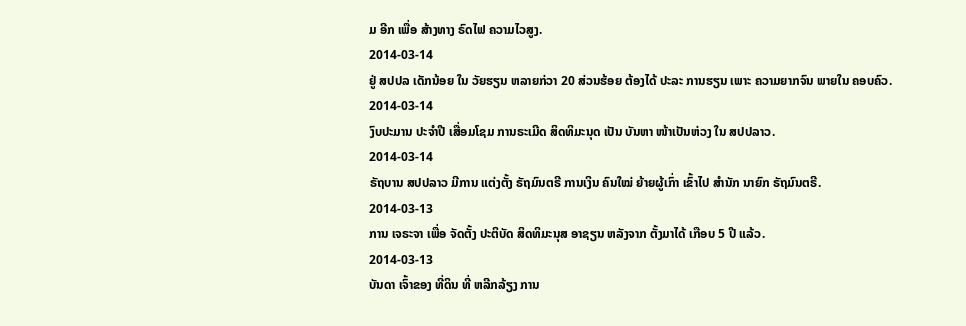ມ ອີກ ເພື່ອ ສ້າງທາງ ຣົດໄຟ ຄວາມໄວສູງ.
2014-03-14
ຢູ່ ສປປລ ເດັກນ້ອຍ ໃນ ວັຍຮຽນ ຫລາຍກ່ວາ 20 ສ່ວນຮ້ອຍ ຕ້ອງໄດ້ ປະລະ ການຮຽນ ເພາະ ຄວາມຍາກຈົນ ພາຍໃນ ຄອບຄົວ.
2014-03-14
ງົບປະມານ ປະຈໍາປີ ເສື່ອມໂຊມ ການຣະເມີດ ສິດທິມະນຸດ ເປັນ ບັນຫາ ໜ້າເປັນຫ່ວງ ໃນ ສປປລາວ.
2014-03-14
ຣັຖບານ ສປປລາວ ມີການ ແຕ່ງຕັ້ງ ຣັຖມົນຕຣີ ການເງິນ ຄົນໃໝ່ ຍ້າຍຜູ້ເກົ່າ ເຂົ້າໄປ ສໍານັກ ນາຍົກ ຣັຖມົນຕຣີ.
2014-03-13
ການ ເຈຣະຈາ ເພື່ອ ຈັດຕັ້ງ ປະຕິບັດ ສິດທິມະນຸສ ອາຊຽນ ຫລັງຈາກ ຕັ້ງມາໄດ້ ເກືອບ 5 ປີ ແລ້ວ.
2014-03-13
ບັນດາ ເຈົ້າຂອງ ທີ່ດິນ ທີ່ ຫລີກລ້ຽງ ການ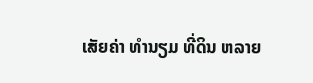ເສັຍຄ່າ ທຳນຽມ ທີ່ດິນ ຫລາຍ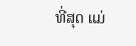ທີ່ສຸດ ແມ່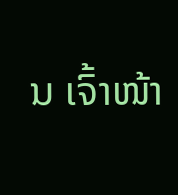ນ ເຈົ້າໜ້າ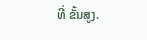ທີ່ ຂັ້ນສູງ.